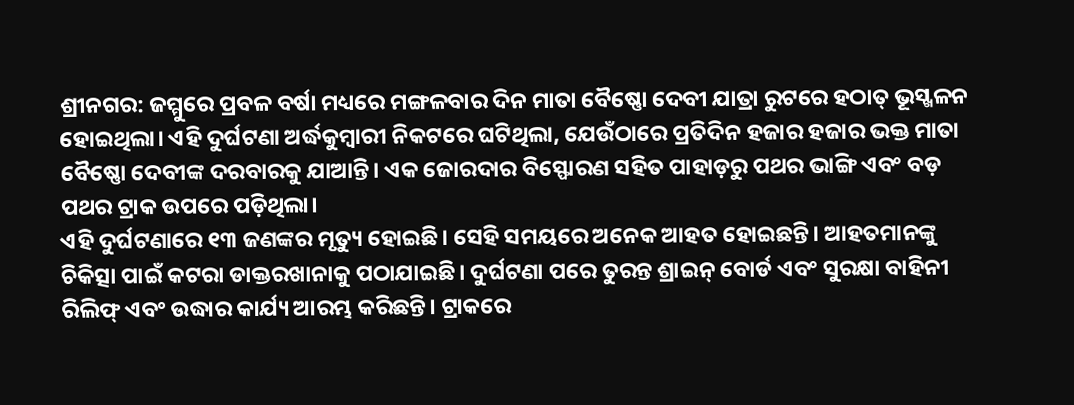ଶ୍ରୀନଗର: ଜମ୍ମୁରେ ପ୍ରବଳ ବର୍ଷା ମଧ୍ୟରେ ମଙ୍ଗଳବାର ଦିନ ମାତା ବୈଷ୍ଣୋ ଦେବୀ ଯାତ୍ରା ରୁଟରେ ହଠାତ୍ ଭୂସ୍ଖଳନ ହୋଇଥିଲା। ଏହି ଦୁର୍ଘଟଣା ଅର୍ଦ୍ଧକୁମ୍ବାରୀ ନିକଟରେ ଘଟିଥିଲା, ଯେଉଁଠାରେ ପ୍ରତିଦିନ ହଜାର ହଜାର ଭକ୍ତ ମାତା ବୈଷ୍ଣୋ ଦେବୀଙ୍କ ଦରବାରକୁ ଯାଆନ୍ତି। ଏକ ଜୋରଦାର ବିସ୍ଫୋରଣ ସହିତ ପାହାଡ଼ରୁ ପଥର ଭାଙ୍ଗି ଏବଂ ବଡ଼ ପଥର ଟ୍ରାକ ଉପରେ ପଡ଼ିଥିଲା।
ଏହି ଦୁର୍ଘଟଣାରେ ୧୩ ଜଣଙ୍କର ମୃତ୍ୟୁ ହୋଇଛି। ସେହି ସମୟରେ ଅନେକ ଆହତ ହୋଇଛନ୍ତି। ଆହତମାନଙ୍କୁ ଚିକିତ୍ସା ପାଇଁ କଟରା ଡାକ୍ତରଖାନାକୁ ପଠାଯାଇଛି। ଦୁର୍ଘଟଣା ପରେ ତୁରନ୍ତ ଶ୍ରାଇନ୍ ବୋର୍ଡ ଏବଂ ସୁରକ୍ଷା ବାହିନୀ ରିଲିଫ୍ ଏବଂ ଉଦ୍ଧାର କାର୍ଯ୍ୟ ଆରମ୍ଭ କରିଛନ୍ତି। ଟ୍ରାକରେ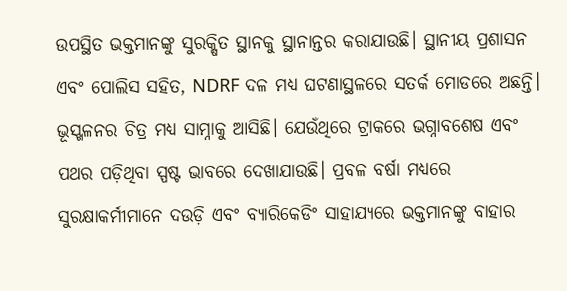ଉପସ୍ଥିତ ଭକ୍ତମାନଙ୍କୁ ସୁରକ୍ଷିତ ସ୍ଥାନକୁ ସ୍ଥାନାନ୍ତର କରାଯାଉଛି। ସ୍ଥାନୀୟ ପ୍ରଶାସନ ଏବଂ ପୋଲିସ ସହିତ, NDRF ଦଳ ମଧ୍ୟ ଘଟଣାସ୍ଥଳରେ ସତର୍କ ମୋଡରେ ଅଛନ୍ତି।
ଭୂସ୍ଖଳନର ଚିତ୍ର ମଧ୍ୟ ସାମ୍ନାକୁ ଆସିଛି। ଯେଉଁଥିରେ ଟ୍ରାକରେ ଭଗ୍ନାବଶେଷ ଏବଂ ପଥର ପଡ଼ିଥିବା ସ୍ପଷ୍ଟ ଭାବରେ ଦେଖାଯାଉଛି। ପ୍ରବଳ ବର୍ଷା ମଧ୍ୟରେ ସୁରକ୍ଷାକର୍ମୀମାନେ ଦଉଡ଼ି ଏବଂ ବ୍ୟାରିକେଡିଂ ସାହାଯ୍ୟରେ ଭକ୍ତମାନଙ୍କୁ ବାହାର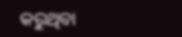କରୁଥିବା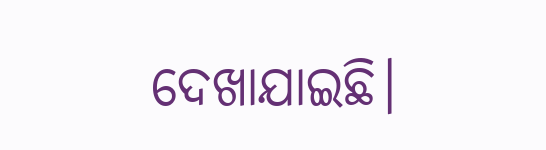ଦେଖାଯାଇଛି।